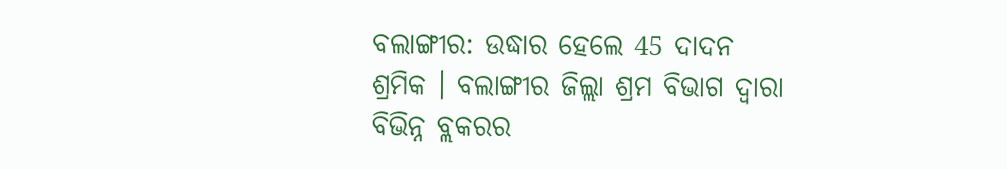ବଲାଙ୍ଗୀର: ଉଦ୍ଧାର ହେଲେ 45 ଦାଦନ ଶ୍ରମିକ । ବଲାଙ୍ଗୀର ଜିଲ୍ଲା ଶ୍ରମ ବିଭାଗ ଦ୍ୱାରା ବିଭିନ୍ନ ବ୍ଲକରର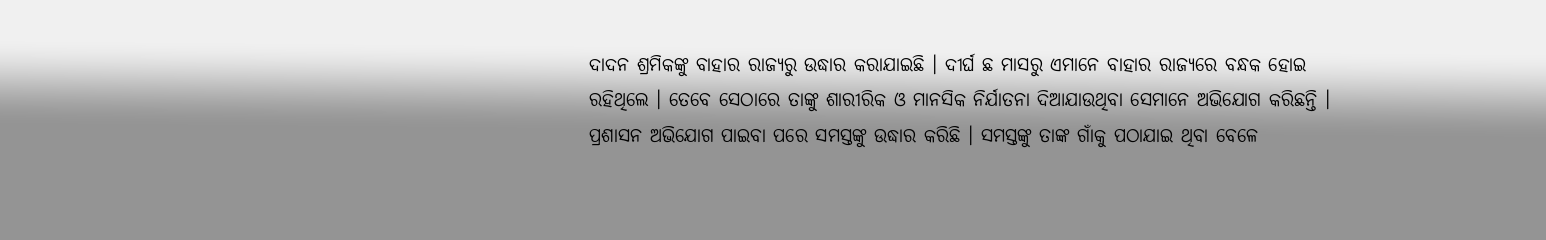ଦାଦନ ଶ୍ରମିକଙ୍କୁ ବାହାର ରାଜ୍ୟରୁ ଉଦ୍ଧାର କରାଯାଇଛି । ଦୀର୍ଘ ଛ ମାସରୁ ଏମାନେ ବାହାର ରାଜ୍ୟରେ ବନ୍ଧକ ହୋଇ ରହିଥିଲେ । ତେବେ ସେଠାରେ ତାଙ୍କୁ ଶାରୀରିକ ଓ ମାନସିକ ନିର୍ଯାତନା ଦିଆଯାଉଥିବା ସେମାନେ ଅଭିଯୋଗ କରିଛନ୍ତି । ପ୍ରଶାସନ ଅଭିଯୋଗ ପାଇବା ପରେ ସମସ୍ତଙ୍କୁ ଉଦ୍ଧାର କରିଛି । ସମସ୍ତଙ୍କୁ ତାଙ୍କ ଗାଁକୁ ପଠାଯାଇ ଥିବା ବେଳେ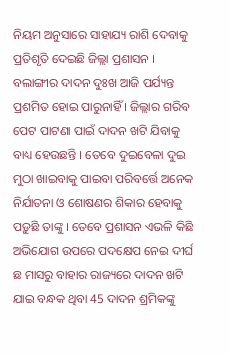ନିୟମ ଅନୁସାରେ ସାହାଯ୍ୟ ରାଶି ଦେବାକୁ ପ୍ରତିଶୃତି ଦେଇଛି ଜିଲ୍ଲା ପ୍ରଶାସନ ।
ବଲାଙ୍ଗୀର ଦାଦନ ଦୁଃଖ ଆଜି ପର୍ଯ୍ୟନ୍ତ ପ୍ରଶମିତ ହୋଇ ପାରୁନାହିଁ । ଜିଲ୍ଲାର ଗରିବ ପେଟ ପାଟଣା ପାଇଁ ଦାଦନ ଖଟି ଯିବାକୁ ବାଧ୍ୟ ହେଉଛନ୍ତି । ତେବେ ଦୁଇବେଳା ଦୁଇ ମୁଠା ଖାଇବାକୁ ପାଇବା ପରିବର୍ତ୍ତେ ଅନେକ ନିର୍ଯାତନା ଓ ଶୋଷଣର ଶିକାର ହେବାକୁ ପଡ଼ୁଛି ତାଙ୍କୁ । ତେବେ ପ୍ରଶାସନ ଏଭଳି କିଛି ଅଭିଯୋଗ ଉପରେ ପଦକ୍ଷେପ ନେଇ ଦୀର୍ଘ ଛ ମାସରୁ ବାହାର ରାଜ୍ୟରେ ଦାଦନ ଖଟି ଯାଇ ବନ୍ଧକ ଥିବା 45 ଦାଦନ ଶ୍ରମିକଙ୍କୁ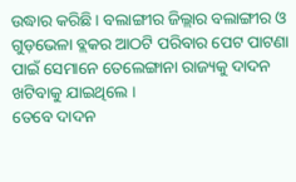ଉଦ୍ଧାର କରିଛି । ବଲାଙ୍ଗୀର ଜିଲ୍ଲାର ବଲାଙ୍ଗୀର ଓ ଗୁଡ଼ଭେଳା ବ୍ଲକର ଆଠଟି ପରିବାର ପେଟ ପାଟଣା ପାଇଁ ସେମାନେ ତେଲେଙ୍ଗାନା ରାଜ୍ୟକୁ ଦାଦନ ଖଟିବାକୁ ଯାଇଥିଲେ ।
ତେବେ ଦାଦନ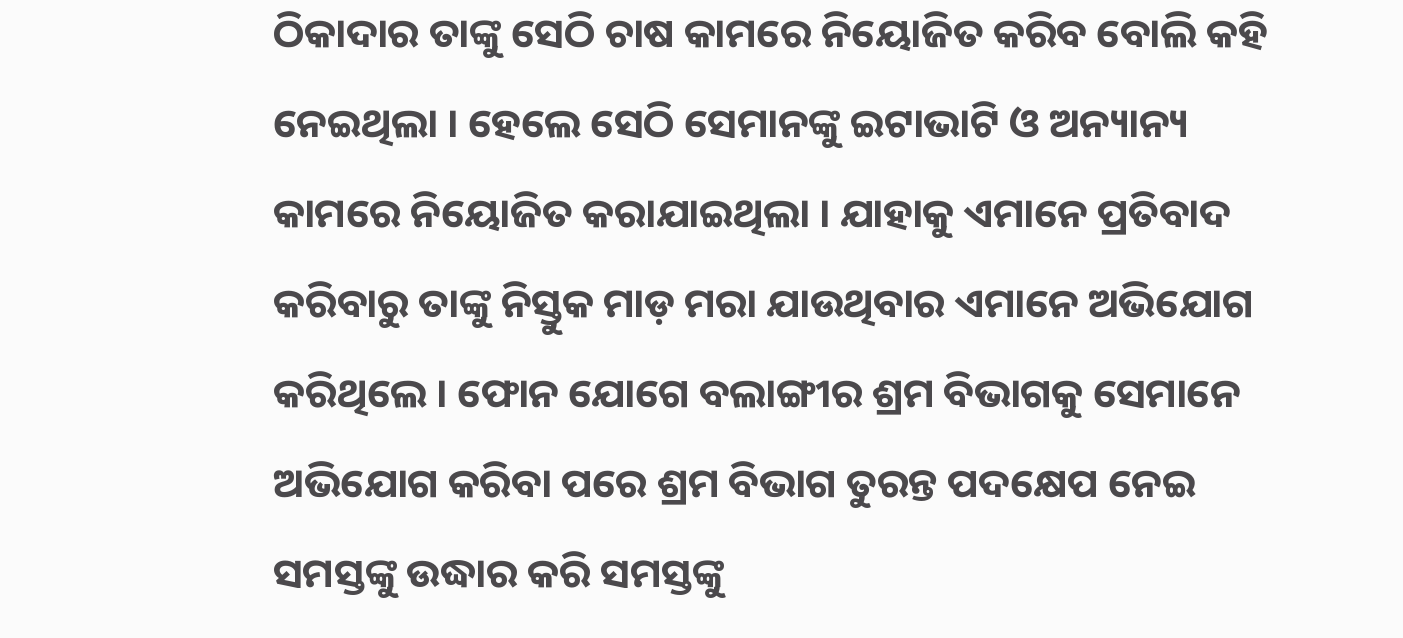ଠିକାଦାର ତାଙ୍କୁ ସେଠି ଚାଷ କାମରେ ନିୟୋଜିତ କରିବ ବୋଲି କହି ନେଇଥିଲା । ହେଲେ ସେଠି ସେମାନଙ୍କୁ ଇଟାଭାଟି ଓ ଅନ୍ୟାନ୍ୟ କାମରେ ନିୟୋଜିତ କରାଯାଇଥିଲା । ଯାହାକୁ ଏମାନେ ପ୍ରତିବାଦ କରିବାରୁ ତାଙ୍କୁ ନିସ୍ତୁକ ମାଡ଼ ମରା ଯାଉଥିବାର ଏମାନେ ଅଭିଯୋଗ କରିଥିଲେ । ଫୋନ ଯୋଗେ ବଲାଙ୍ଗୀର ଶ୍ରମ ବିଭାଗକୁ ସେମାନେ ଅଭିଯୋଗ କରିବା ପରେ ଶ୍ରମ ବିଭାଗ ତୁରନ୍ତ ପଦକ୍ଷେପ ନେଇ ସମସ୍ତଙ୍କୁ ଉଦ୍ଧାର କରି ସମସ୍ତଙ୍କୁ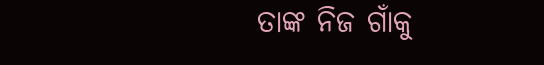ତାଙ୍କ ନିଜ ଗାଁକୁ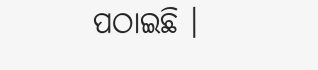ପଠାଇଛି ।